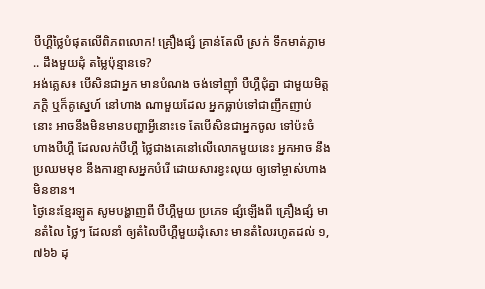បឺហ្គឺថ្លៃបំផុតលើពិភពលោក! គ្រឿងផ្សំ គ្រាន់តែលឺ ស្រក់ ទឹកមាត់ភ្លាម .. ដឹងមួយដុំ តម្លៃប៉ុន្មានទេ?
អង់គ្លេស៖ បើសិនជាអ្នក មានបំណង ចង់ទៅញ៉ាំ បឺហ្គឺជុំគ្នា ជាមួយមិត្តភក្តិ ឬក៏គូស្នេហ៍ នៅហាង ណាមួយដែល អ្នកធ្លាប់ទៅជាញឹកញាប់ នោះ អាចនឹងមិនមានបញ្ហាអ្វីនោះទេ តែបើសិនជាអ្នកចូល ទៅប៉ះចំ ហាងបឺហ្គឺ ដែលលក់បឺហ្គឺ ថ្លៃជាងគេនៅលើលោកមួយនេះ អ្នកអាច នឹង ប្រឈមមុខ នឹងការខ្មាសអ្នកបំរើ ដោយសារខ្វះលុយ ឲ្យទៅម្ចាស់ហាងមិនខាន។
ថ្ងៃនេះខ្មែរឡូត សូមបង្ហាញពី បឺហ្គឺមួយ ប្រភេទ ផ្សំឡើងពី គ្រឿងផ្សំ មានតំលៃ ថ្លៃៗ ដែលនាំ ឲ្យតំលៃបឺហ្គឺមួយដុំសោះ មានតំលៃរហូតដល់ ១,៧៦៦ ដុ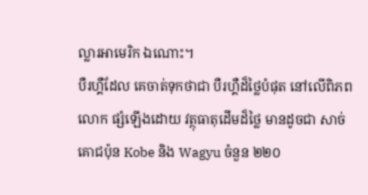ល្លារអាមេរិក ឯណោះ។
បឺរហ្គឺដែល គេចាត់ទុកថាជា បឺរហ្គឺដ៏ថ្លៃបំផុត នៅលើពិភពលោក ផ្សំឡើងដោយ វត្ថុធាតុដើមដ៏ថ្លៃ មានដូចជា សាច់គោជប៉ុន Kobe និង Wagyu ចំនួន ២២០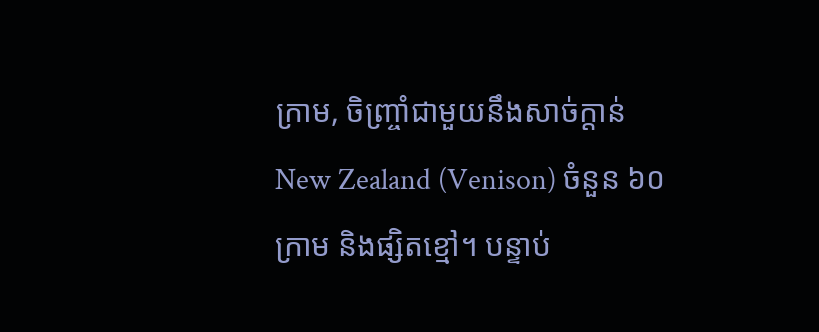ក្រាម, ចិញ្ច្រាំជាមួយនឹងសាច់ក្តាន់ New Zealand (Venison) ចំនួន ៦០ក្រាម និងផ្សិតខ្មៅ។ បន្ទាប់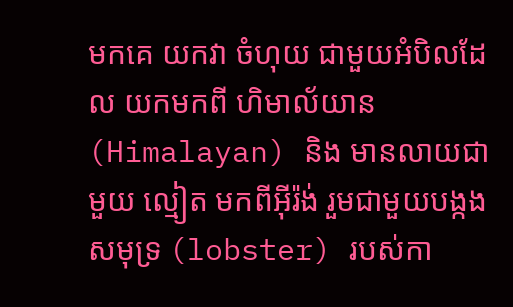មកគេ យកវា ចំហុយ ជាមួយអំបិលដែល យកមកពី ហិមាល័យាន (Himalayan) និង មានលាយជាមួយ ល្មៀត មកពីអ៊ីរ៉ង់ រួមជាមួយបង្កង សមុទ្រ (lobster) របស់កា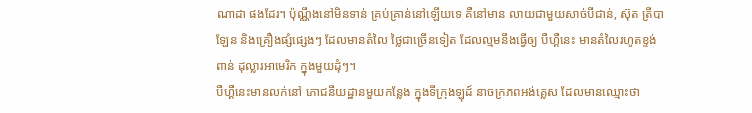ណាដា ផងដែរ។ ប៉ុណ្ណឹងនៅមិនទាន់ គ្រប់គ្រាន់នៅឡើយទេ គឺនៅមាន លាយជាមួយសាច់បីជាន់, ស៊ុត ត្រីបាឡែន និងគ្រឿងផ្សំផ្សេងៗ ដែលមានតំលៃ ថ្លៃជាច្រើនទៀត ដែលល្មមនឹងធ្វើឲ្យ បឺហ្គឺនេះ មានតំលៃរហូតខ្ទង់ពាន់ ដុល្លារអាមេរិក ក្នុងមួយដុំៗ។
បឺហ្គឺនេះមានលក់នៅ ភោជនីយដ្ឋានមួយកន្លែង ក្នុងទីក្រុងឡុដ៍ នាចក្រភពអង់គ្លេស ដែលមានឈ្មោះថា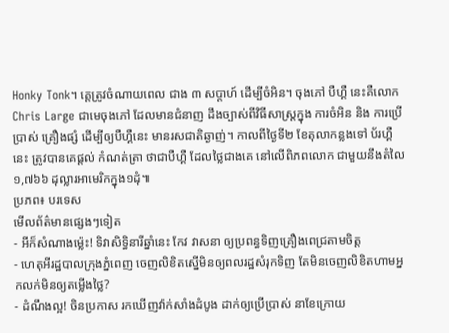Honky Tonk។ គេ្តត្រូវចំណាយពេល ជាង ៣ សប្តាហ៍ ដើម្បីចំអិន។ ចុងភៅ បឺហ្គឺ នេះគឺលោក Chris Large ជាមេចុងភៅ ដែលមានជំនាញ ដឹងច្បាស់ពីវិធីសាស្ត្រក្នុង ការចំអិន និង ការប្រើប្រាស់ គ្រឿងផ្សំ ដើម្បីឲ្យបឺហ្គឺនេះ មានរសជាតិឆ្ងាញ់។ កាលពីថ្ងៃទី២ ខែតុលាកន្លងទៅ ប័រហ្គឺនេះ ត្រូវបានគេផ្តល់ កំណត់ត្រា ថាជាបឺហ្គឺ ដែលថ្លៃជាងគេ នៅលើពិភពលោក ជាមួយនឹងតំលៃ ១,៧៦៦ ដុល្លារអាមេរិកក្នុង១ដុំ៕
ប្រភព៖ បរទេស
មើលព័ត៌មានផ្សេងៗទៀត
- អីក៏សំណាងម្ល៉េះ! ទិវាសិទ្ធិនារីឆ្នាំនេះ កែវ វាសនា ឲ្យប្រពន្ធទិញគ្រឿងពេជ្រតាមចិត្ត
- ហេតុអីរដ្ឋបាលក្រុងភ្នំពេញ ចេញលិខិតស្នើមិនឲ្យពលរដ្ឋសំរុកទិញ តែមិនចេញលិខិតហាមអ្នកលក់មិនឲ្យតម្លើងថ្លៃ?
- ដំណឹងល្អ! ចិនប្រកាស រកឃើញវ៉ាក់សាំងដំបូង ដាក់ឲ្យប្រើប្រាស់ នាខែក្រោយ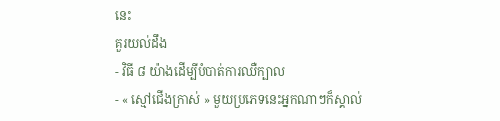នេះ
គួរយល់ដឹង
- វិធី ៨ យ៉ាងដើម្បីបំបាត់ការឈឺក្បាល
- « ស្មៅជើងក្រាស់ » មួយប្រភេទនេះអ្នកណាៗក៏ស្គាល់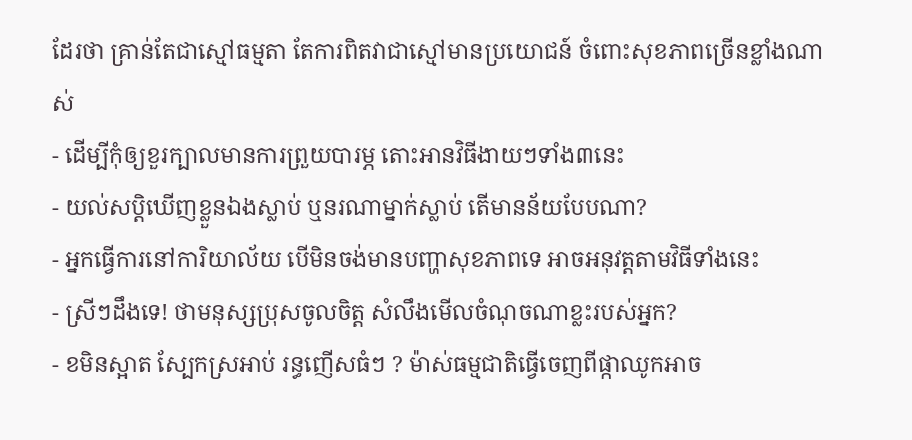ដែរថា គ្រាន់តែជាស្មៅធម្មតា តែការពិតវាជាស្មៅមានប្រយោជន៍ ចំពោះសុខភាពច្រើនខ្លាំងណាស់
- ដើម្បីកុំឲ្យខួរក្បាលមានការព្រួយបារម្ភ តោះអានវិធីងាយៗទាំង៣នេះ
- យល់សប្តិឃើញខ្លួនឯងស្លាប់ ឬនរណាម្នាក់ស្លាប់ តើមានន័យបែបណា?
- អ្នកធ្វើការនៅការិយាល័យ បើមិនចង់មានបញ្ហាសុខភាពទេ អាចអនុវត្តតាមវិធីទាំងនេះ
- ស្រីៗដឹងទេ! ថាមនុស្សប្រុសចូលចិត្ត សំលឹងមើលចំណុចណាខ្លះរបស់អ្នក?
- ខមិនស្អាត ស្បែកស្រអាប់ រន្ធញើសធំៗ ? ម៉ាស់ធម្មជាតិធ្វើចេញពីផ្កាឈូកអាច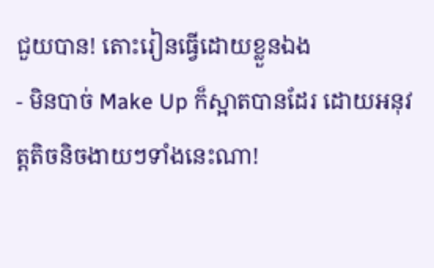ជួយបាន! តោះរៀនធ្វើដោយខ្លួនឯង
- មិនបាច់ Make Up ក៏ស្អាតបានដែរ ដោយអនុវត្តតិចនិចងាយៗទាំងនេះណា!